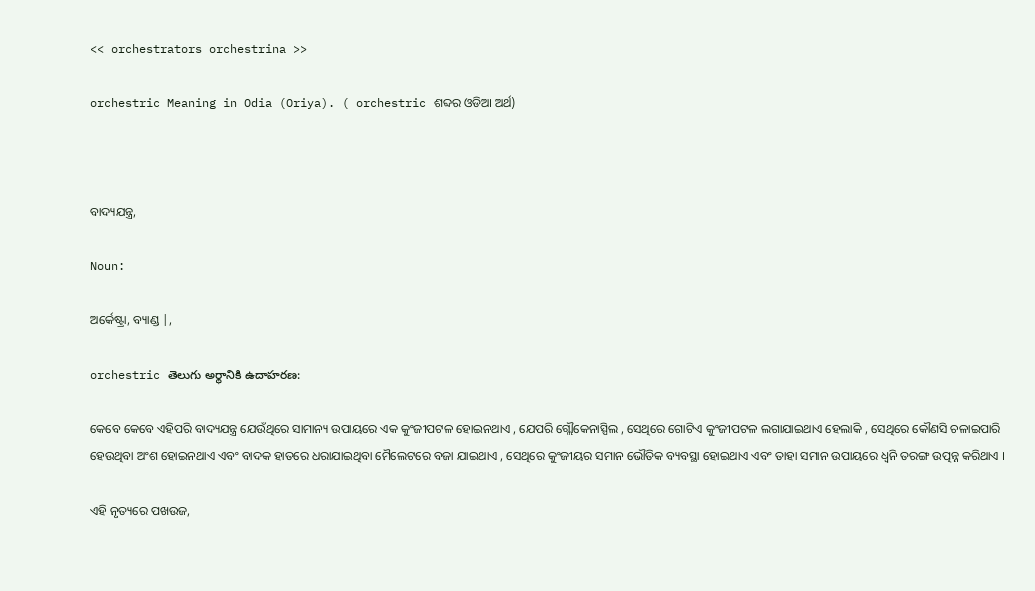<< orchestrators orchestrina >>

orchestric Meaning in Odia (Oriya). ( orchestric ଶବ୍ଦର ଓଡିଆ ଅର୍ଥ)



ବାଦ୍ୟଯନ୍ତ୍ର,

Noun:

ଅର୍କେଷ୍ଟ୍ରା, ବ୍ୟାଣ୍ଡ |,

orchestric తెలుగు అర్థానికి ఉదాహరణ:

କେବେ କେବେ ଏହିପରି ବାଦ୍ୟଯନ୍ତ୍ର ଯେଉଁଥିରେ ସାମାନ୍ୟ ଉପାୟରେ ଏକ କୁଂଜୀପଟଳ ହୋଇନଥାଏ , ଯେପରି ଗ୍ଲୌକେନାସ୍ପିଲ , ସେଥିରେ ଗୋଟିଏ କୁଂଜୀପଟଳ ଲଗାଯାଇଥାଏ ହେଲାକି , ସେଥିରେ କୌଣସି ଚଳାଇପାରି ହେଉଥିବା ଅଂଶ ହୋଇନଥାଏ ଏବଂ ବାଦକ ହାତରେ ଧରାଯାଇଥିବା ମୈଲେଟରେ ବଜା ଯାଇଥାଏ , ସେଥିରେ କୁଂଜୀୟର ସମାନ ଭୌତିକ ବ୍ୟବସ୍ଥା ହୋଇଥାଏ ଏବଂ ତାହା ସମାନ ଉପାୟରେ ଧ୍ୱନି ତରଙ୍ଗ ଉତ୍ପନ୍ନ କରିଥାଏ ।

ଏହି ନୃତ୍ୟରେ ପଖଉଜ,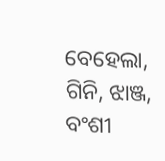ବେହେଲା, ଗିନି, ଝାଞ୍ଜ, ବଂଶୀ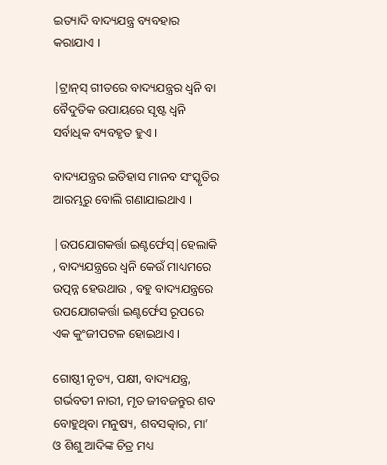ଇତ୍ୟାଦି ବାଦ୍ୟଯନ୍ତ୍ର ବ୍ୟବହାର କରାଯାଏ ।

|ଟ୍ରାନ୍‍ସ୍ ଗୀତରେ ବାଦ୍ୟଯନ୍ତ୍ରର ଧ୍ୱନି ବା ବୈଦୁତିକ ଉପାୟରେ ସୃଷ୍ଟ ଧ୍ୱନି ସର୍ବାଧିକ ବ୍ୟବହୃତ ହୁଏ ।

ବାଦ୍ୟଯନ୍ତ୍ରର ଇତିହାସ ମାନବ ସଂସ୍କୃତିର ଆରମ୍ଭରୁ ବୋଲି ଗଣାଯାଇଥାଏ ।

|ଉପଯୋଗକର୍ତ୍ତା ଇଣ୍ଟର୍ଫେସ୍|ହେଲାକି , ବାଦ୍ୟଯନ୍ତ୍ରରେ ଧ୍ୱନି କେଉଁ ମାଧ୍ୟମରେ ଉତ୍ପନ୍ନ ହେଉଥାଉ , ବହୁ ବାଦ୍ୟଯନ୍ତ୍ରରେ ଉପଯୋଗକର୍ତ୍ତା ଇଣ୍ଟର୍ଫେସ ରୂପରେ ଏକ କୁଂଜୀପଟଳ ହୋଇଥାଏ ।

ଗୋଷ୍ଠୀ ନୃତ୍ୟ, ପକ୍ଷୀ, ବାଦ୍ୟଯନ୍ତ୍ର, ଗର୍ଭବତୀ ନାରୀ, ମୃତ ଜୀବଜନ୍ତୁର ଶବ ବୋହୁଥିବା ମନୁଷ୍ୟ, ଶବସତ୍କାର, ମା’ ଓ ଶିଶୁ ଆଦିଙ୍କ ଚିତ୍ର ମଧ୍ୟ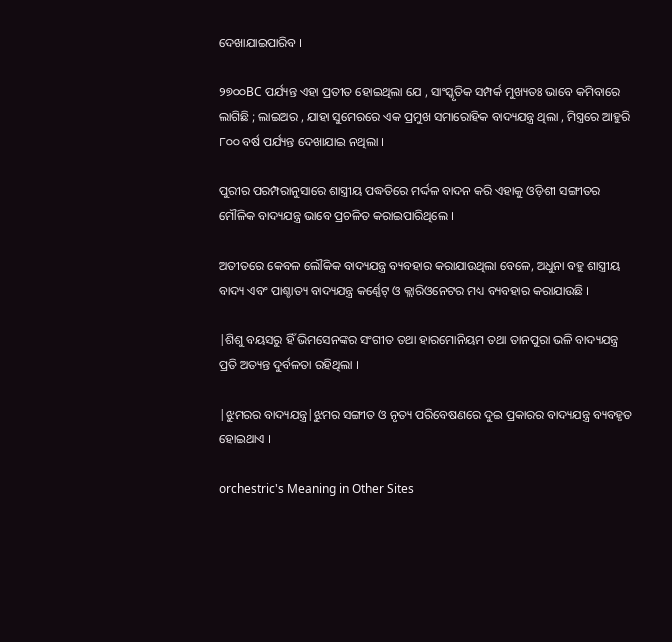ଦେଖାଯାଇପାରିବ ।

୨୭୦୦BC ପର୍ଯ୍ୟନ୍ତ ଏହା ପ୍ରତୀତ ହୋଇଥିଲା ଯେ , ସାଂସ୍କୃତିକ ସମ୍ପର୍କ ମୁଖ୍ୟତଃ ଭାବେ କମିବାରେ ଲାଗିଛି ; ଲାଇଅର , ଯାହା ସୁମେରରେ ଏକ ପ୍ରମୁଖ ସମାରୋହିକ ବାଦ୍ୟଯନ୍ତ୍ର ଥିଲା , ମିସ୍ତ୍ରରେ ଆହୁରି ୮୦୦ ବର୍ଷ ପର୍ଯ୍ୟନ୍ତ ଦେଖାଯାଇ ନଥିଲା ।

ପୁରୀର ପରମ୍ପରାନୁସାରେ ଶାସ୍ତ୍ରୀୟ ପଦ୍ଧତିରେ ମର୍ଦ୍ଦଳ ବାଦନ କରି ଏହାକୁ ଓଡ଼ିଶୀ ସଙ୍ଗୀତର ମୌଳିକ ବାଦ୍ୟଯନ୍ତ୍ର ଭାବେ ପ୍ରଚଳିତ କରାଇପାରିଥିଲେ ।

ଅତୀତରେ କେବଳ ଲୌକିକ ବାଦ୍ୟଯନ୍ତ୍ର ବ୍ୟବହାର କରାଯାଉଥିଲା ବେଳେ, ଅଧୁନା ବହୁ ଶାସ୍ତ୍ରୀୟ ବାଦ୍ୟ ଏବଂ ପାଶ୍ଚାତ୍ୟ ବାଦ୍ୟଯନ୍ତ୍ର କର୍ଣ୍ଣେଟ୍ ଓ କ୍ଲାରିଓନେଟର ମଧ୍ୟ ବ୍ୟବହାର କରାଯାଉଛି ।

|ଶିଶୁ ବୟସରୁ ହିଁ ଭିମସେନଙ୍କର ସଂଗୀତ ତଥା ହାରମୋନିୟମ ତଥା ତାନପୁରା ଭଳି ବାଦ୍ୟଯନ୍ତ୍ର ପ୍ରତି ଅତ୍ୟନ୍ତ ଦୁର୍ବଳତା ରହିଥିଲା ।

|ଝୁମରର ବାଦ୍ୟଯନ୍ତ୍ର|ଝୁମର ସଙ୍ଗୀତ ଓ ନୃତ୍ୟ ପରିବେଷଣରେ ଦୁଇ ପ୍ରକାରର ବାଦ୍ୟଯନ୍ତ୍ର ବ୍ୟବହୃତ ହୋଇଥାଏ ।

orchestric's Meaning in Other Sites